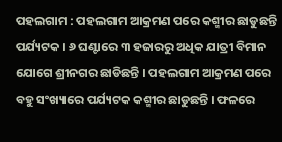ପହଲଗାମ : ପହଲଗାମ ଆକ୍ରମଣ ପରେ କଶ୍ମୀର ଛାଡୁଛନ୍ତି ପର୍ଯ୍ୟଟକ । ୬ ଘଣ୍ଟାରେ ୩ ହଜାରରୁ ଅଧିକ ଯାତ୍ରୀ ବିମାନ ଯୋଗେ ଶ୍ରୀନଗର ଛାଡିଛନ୍ତି । ପହଲଗାମ ଆକ୍ରମଣ ପରେ ବହୁ ସଂଖ୍ୟାରେ ପର୍ଯ୍ୟଟକ କଶ୍ମୀର ଛାଡୁଛନ୍ତି । ଫଳରେ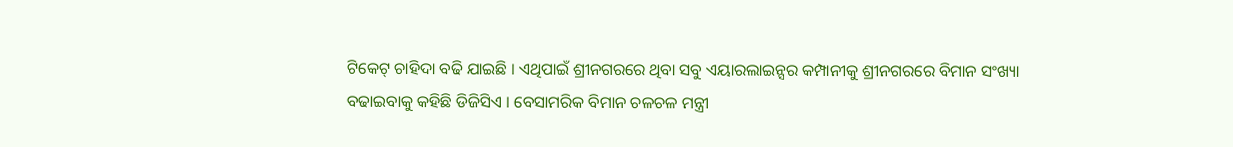ଟିକେଟ୍ ଚାହିଦା ବଢି ଯାଇଛି । ଏଥିପାଇଁ ଶ୍ରୀନଗରରେ ଥିବା ସବୁ ଏୟାରଲାଇନ୍ସର କମ୍ପାନୀକୁ ଶ୍ରୀନଗରରେ ବିମାନ ସଂଖ୍ୟା ବଢାଇବାକୁ କହିଛି ଡିଜିସିଏ । ବେସାମରିକ ବିମାନ ଚଳଚଳ ମନ୍ତ୍ରୀ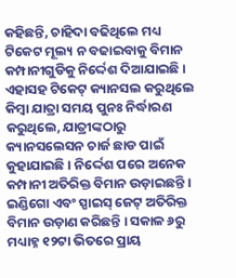କହିଛନ୍ତି, ଚାହିଦା ବଢିଥିଲେ ମଧ୍ୟ ଟିକେଟ ମୂଲ୍ୟ ନ ବଢାଇବାକୁ ବିମାନ କମ୍ପାନୀଗୁଡିକୁ ନିର୍ଦ୍ଦେଶ ଦିଆଯାଇଛି । ଏହାସହ ଟିକେଟ୍ କ୍ୟାନସଲ କରୁଥିଲେ କିମ୍ବା ଯାତ୍ରା ସମୟ ପୁନଃ ନିର୍ଦ୍ଧାରଣ କରୁଥିଲେ, ଯାତ୍ରୀଙ୍କଠାରୁ କ୍ୟାନସଲେସନ ଚାର୍ଜ ଛାଡ ପାଇଁ କୁହାଯାଇଛି । ନିର୍ଦ୍ଦେଶ ପରେ ଅନେକ କମ୍ପାନୀ ଅତିରିକ୍ତ ବିମାନ ଉଡ଼ାଇଛନ୍ତି । ଇଣ୍ଡିଗୋ ଏବଂ ସ୍ପାଇସ୍ ଜେଟ୍ ଅତିରିକ୍ତ ବିମାନ ଉଡ଼ାଣ କରିଛନ୍ତି । ସକାଳ ୬ରୁ ମଧ୍ୟାହ୍ନ ୧୨ଟା ଭିତରେ ପ୍ରାୟ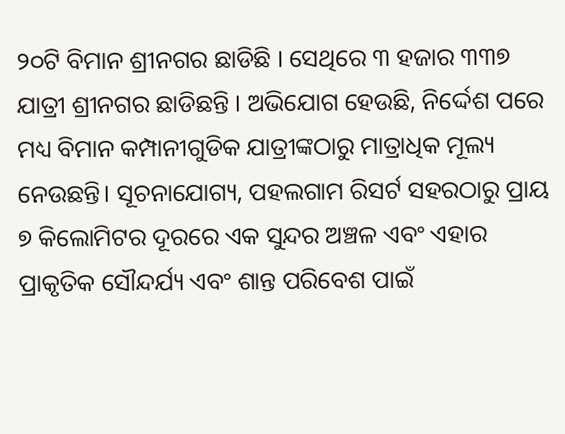୨୦ଟି ବିମାନ ଶ୍ରୀନଗର ଛାଡିଛି । ସେଥିରେ ୩ ହଜାର ୩୩୭ ଯାତ୍ରୀ ଶ୍ରୀନଗର ଛାଡିଛନ୍ତି । ଅଭିଯୋଗ ହେଉଛି, ନିର୍ଦ୍ଦେଶ ପରେ ମଧ୍ୟ ବିମାନ କମ୍ପାନୀଗୁଡିକ ଯାତ୍ରୀଙ୍କଠାରୁ ମାତ୍ରାଧିକ ମୂଲ୍ୟ ନେଉଛନ୍ତି। ସୂଚନାଯୋଗ୍ୟ, ପହଲଗାମ ରିସର୍ଟ ସହରଠାରୁ ପ୍ରାୟ ୭ କିଲୋମିଟର ଦୂରରେ ଏକ ସୁନ୍ଦର ଅଞ୍ଚଳ ଏବଂ ଏହାର ପ୍ରାକୃତିକ ସୌନ୍ଦର୍ଯ୍ୟ ଏବଂ ଶାନ୍ତ ପରିବେଶ ପାଇଁ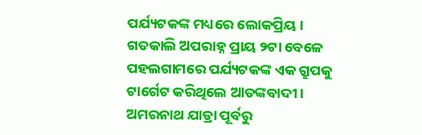ପର୍ଯ୍ୟଟକଙ୍କ ମଧ୍ୟରେ ଲୋକପ୍ରିୟ । ଗତକାଲି ଅପରାହ୍ନ ପ୍ରାୟ ୨ଟା ବେଳେ ପହଲଗାମରେ ପର୍ଯ୍ୟଟକଙ୍କ ଏକ ଗ୍ରୁପକୁ ଟାର୍ଗେଟ କରିଥିଲେ ଆତଙ୍କବାଦୀ । ଅମରନାଥ ଯାତ୍ରା ପୂର୍ବରୁ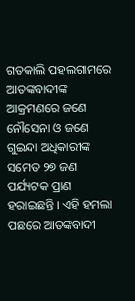ଗତକାଲି ପହଲଗାମରେ ଆତଙ୍କବାଦୀଙ୍କ ଆକ୍ରମଣରେ ଜଣେ ନୌସେନା ଓ ଜଣେ ଗୁଇନ୍ଦା ଅଧିକାରୀଙ୍କ ସମେତ ୨୭ ଜଣ ପର୍ଯ୍ୟଟକ ପ୍ରାଣ ହରାଇଛନ୍ତି । ଏହି ହମଲା ପଛରେ ଆତଙ୍କବାଦୀ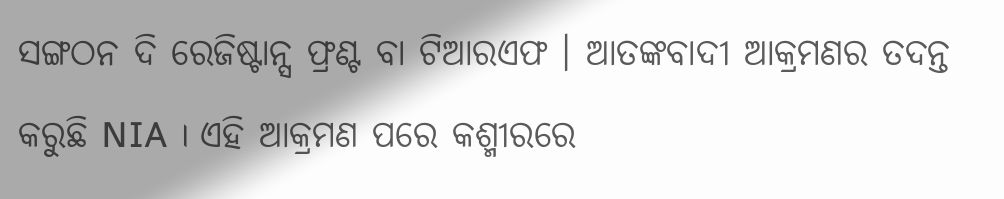ସଙ୍ଗଠନ ଦି ରେଜିଷ୍ଟାନ୍ସ ଫ୍ରଣ୍ଟ ବା ଟିଆରଏଫ । ଆତଙ୍କବାଦୀ ଆକ୍ରମଣର ତଦନ୍ତ କରୁଛି NIA । ଏହି ଆକ୍ରମଣ ପରେ କଶ୍ମୀରରେ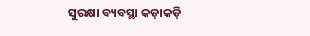ସୁରକ୍ଷା ବ୍ୟବସ୍ଥା କଡ଼ାକଡ଼ି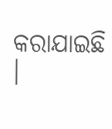କରାଯାଇଛି ।